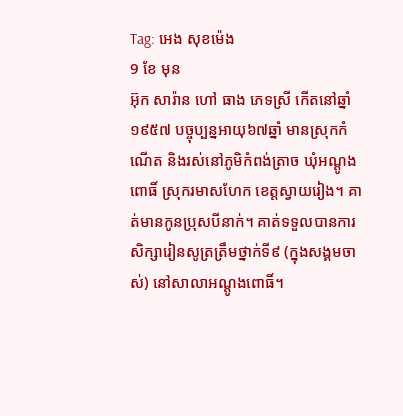Tag: អេង សុខម៉េង
9 ខែ មុន
អ៊ុក សារ៉ាន ហៅ ធាង ភេទស្រី កើតនៅឆ្នាំ១៩៥៧ បច្ចុប្បន្នអាយុ៦៧ឆ្នាំ មានស្រុកកំណើត និងរស់នៅភូមិកំពង់ត្រាច ឃុំអណ្តូងពោធិ៍ ស្រុករមាសហែក ខេត្តស្វាយរៀង។ គាត់មានកូនប្រុសបីនាក់។ គាត់ទទួលបានការសិក្សារៀនសូត្រត្រឹមថ្នាក់ទី៩ (ក្នុងសង្គមចាស់) នៅសាលាអណ្តូងពោធិ៍។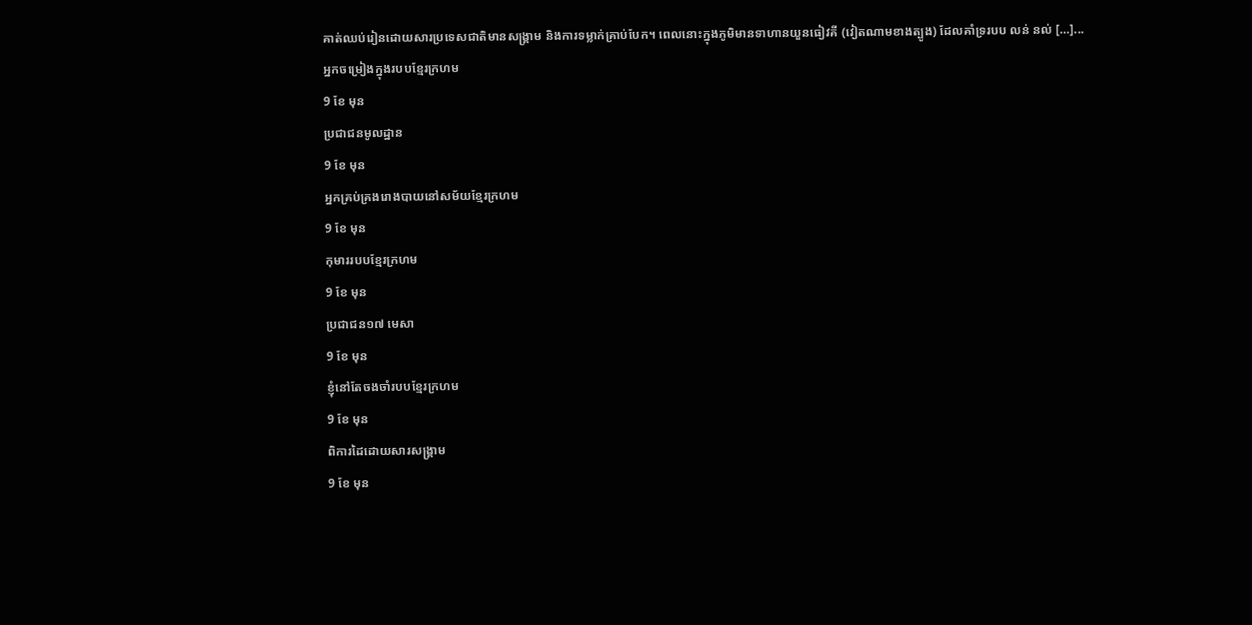គាត់ឈប់រៀនដោយសារប្រទេសជាតិមានសង្គ្រាម និងការទម្លាក់គ្រាប់បែក។ ពេលនោះក្នុងភូមិមានទាហានយួនធៀវគី (វៀតណាមខាងត្បូង) ដែលគាំទ្ររបប លន់ នល់ […]...
អ្នកចម្រៀងក្នុងរបបខ្មែរក្រហម
9 ខែ មុន
ប្រជាជនមូលដ្ឋាន
9 ខែ មុន
អ្នកគ្រប់គ្រងរោងបាយនៅសម័យខ្មែរក្រហម
9 ខែ មុន
កុមាររបបខ្មែរក្រហម
9 ខែ មុន
ប្រជាជន១៧ មេសា
9 ខែ មុន
ខ្ញុំនៅតែចងចាំរបបខ្មែរក្រហម
9 ខែ មុន
ពិការដៃដោយសារសង្រ្គាម
9 ខែ មុន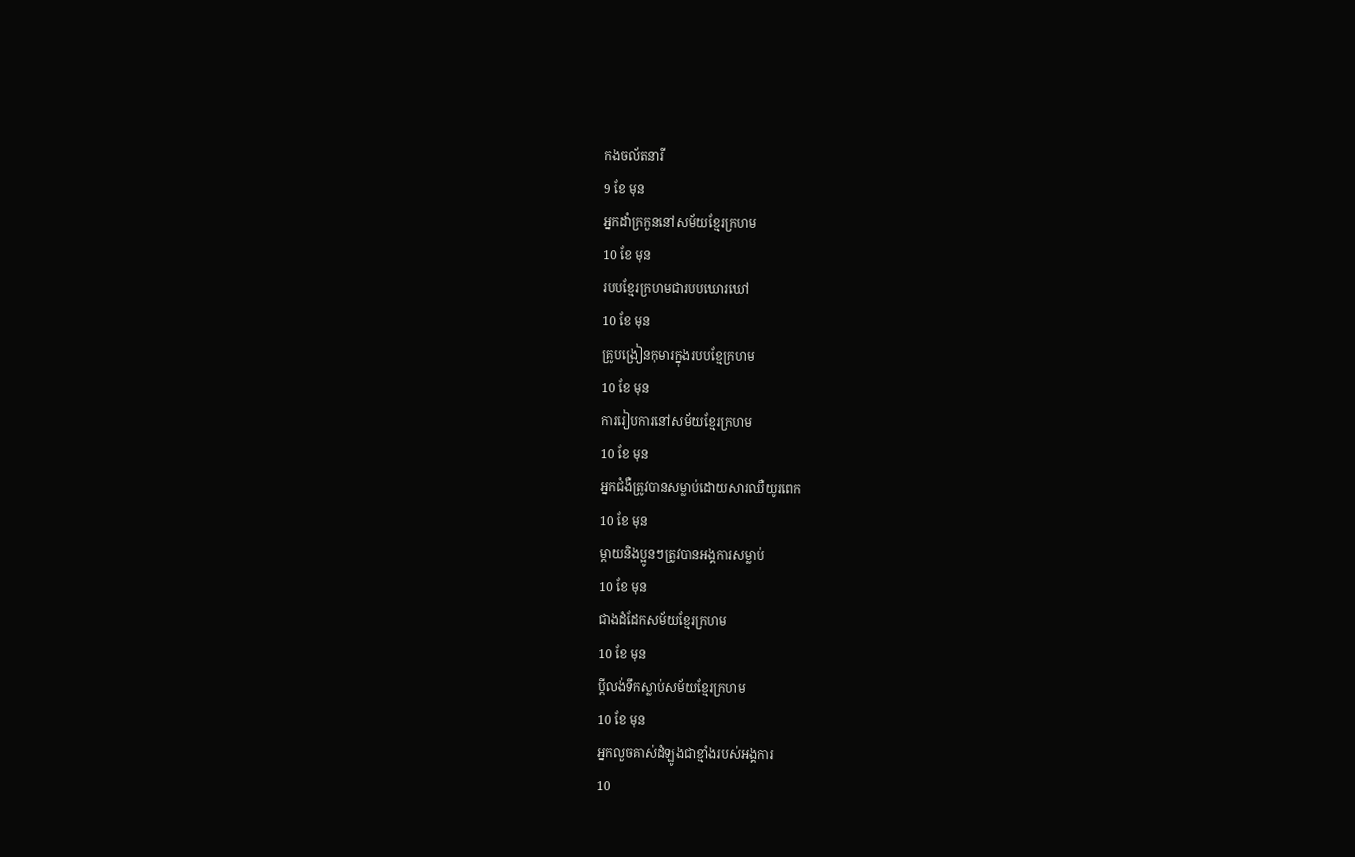កងចល័តនារី
9 ខែ មុន
អ្នកដាំក្រកួននៅសម័យខ្មែរក្រហម
10 ខែ មុន
របបខ្មែរក្រហមជារបបឃោរឃៅ
10 ខែ មុន
គ្រូបង្រៀនកុមារក្នុងរបបខ្មែក្រហម
10 ខែ មុន
ការរៀបការនៅសម័យខ្មែរក្រហម
10 ខែ មុន
អ្នកជំងឺត្រូវបានសម្លាប់ដោយសារឈឺយូរពេក
10 ខែ មុន
ម្តាយនិងប្អូនៗត្រូវបានអង្គការសម្លាប់
10 ខែ មុន
ជាងដំដែកសម័យខ្មែរក្រហម
10 ខែ មុន
ប្តីលង់ទឹកស្លាប់សម័យខ្មែរក្រហម
10 ខែ មុន
អ្នកលួចគាស់ដំឡូងជាខ្មាំងរបស់អង្គការ
10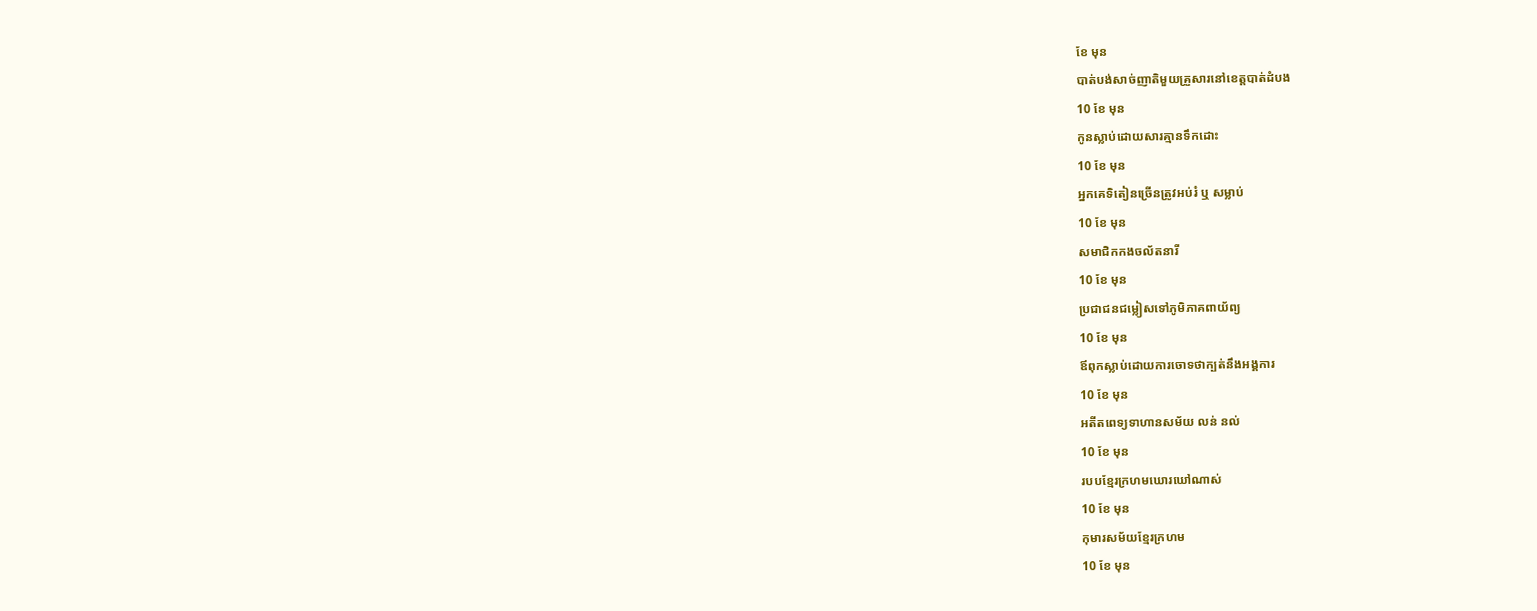ខែ មុន
បាត់បង់សាច់ញាតិមួយគ្រួសារនៅខេត្តបាត់ដំបង
10 ខែ មុន
កូនស្លាប់ដោយសារគ្មានទឹកដោះ
10 ខែ មុន
អ្នកគេទិតៀនច្រើនត្រូវអប់រំ ឬ សម្លាប់
10 ខែ មុន
សមាជិកកងចល័តនារី
10 ខែ មុន
ប្រជាជនជម្លៀសទៅភូមិភាគពាយ័ព្យ
10 ខែ មុន
ឪពុកស្លាប់ដោយការចោទថាក្បត់នឹងអង្គការ
10 ខែ មុន
អតីតពេទ្យទាហានសម័យ លន់ នល់
10 ខែ មុន
របបខ្មែរក្រហមឃោរឃៅណាស់
10 ខែ មុន
កុមារសម័យខ្មែរក្រហម
10 ខែ មុន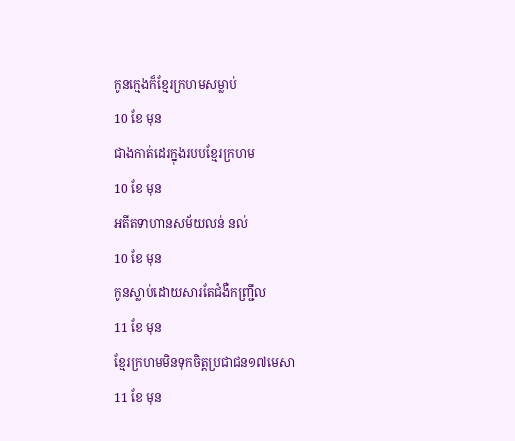កូនក្មេងក៏ខ្មែរក្រហមសម្លាប់
10 ខែ មុន
ជាងកាត់ដេរក្នុងរបបខ្មែរក្រហម
10 ខែ មុន
អតីតទាហានសម័យលន់ នល់
10 ខែ មុន
កូនស្លាប់ដោយសារតែជំងឺកញ្ជ្រឹល
11 ខែ មុន
ខ្មែរក្រហមមិនទុកចិត្តប្រជាជន១៧មេសា
11 ខែ មុន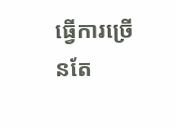ធ្វើការច្រើនតែ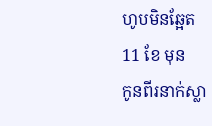ហូបមិនឆ្អែត
11 ខែ មុន
កូនពីរនាក់ស្លា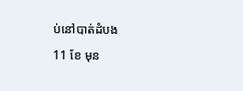ប់នៅបាត់ដំបង
11 ខែ មុន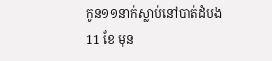កូន១១នាក់ស្លាប់នៅបាត់ដំបង
11 ខែ មុន